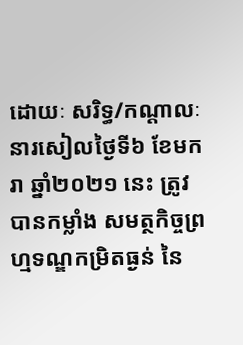ដោយៈ សរិទ្ធ/កណ្តាលៈ នារសៀលថ្ងៃទី៦ ខែមករា ឆ្នាំ២០២១ នេះ ត្រូវបានកម្លាំង សមត្ថកិច្ចព្រហ្មទណ្ឌកម្រិតធ្ងន់ នៃ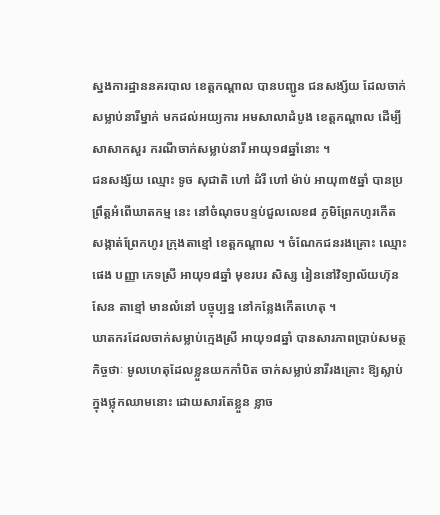ស្នងការដ្ឋាននគរបាល ខេត្តកណ្តាល បានបញ្ជូន ជនសង្ស័យ ដែលចាក់សម្លាប់នារីម្នាក់ មកដល់អយ្យការ អមសាលាដំបូង ខេត្តកណ្តាល ដើម្បីសាសាកសួរ ករណីចាក់សម្លាប់នារី អាយុ១៨ឆ្នាំនោះ ។
ជនសង្ស័យ ឈ្មោះ ទូច សុជាតិ ហៅ ដំរី ហៅ ម៉ាប់ អាយុ៣៥ឆ្នាំ បានប្រព្រឹត្តអំពើឃាតកម្ម នេះ នៅចំណុចបន្ទប់ជួលលេខ៨ ភូមិព្រែកហូរកើត សង្កាត់ព្រែកហូរ ក្រុងតាខ្មៅ ខេត្តកណ្តាល ។ ចំណែកជនរងគ្រោះ ឈ្មោះ ផេង បញ្ញា ភេទស្រី អាយុ១៨ឆ្នាំ មុខរបរ សិស្ស រៀននៅវិទ្យាល័យហ៊ុនសែន តាខ្មៅ មានលំនៅ បច្ចុប្បន្ន នៅកន្លែងកើតហេតុ ។
ឃាតករដែលចាក់សម្លាប់ក្មេងស្រី អាយុ១៨ឆ្នាំ បានសារភាពប្រាប់សមត្ថកិច្ចថាៈ មូលហេតុដែលខ្លួនយកកាំបិត ចាក់សម្លាប់នារីរងគ្រោះ ឱ្យស្លាប់ ក្នុងថ្លុកឈាមនោះ ដោយសារតែខ្លួន ខ្លាច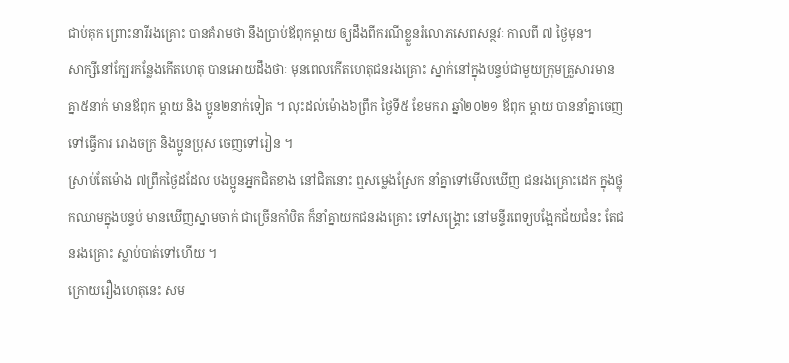ជាប់គុក ព្រោះនារីរងគ្រោះ បានគំរាមថា នឹងប្រាប់ឪពុកម្ដាយ ឲ្យដឹងពីករណីខ្លួនរំលោភសេពសន្ថវៈ កាលពី ៧ ថ្ងៃមុន។
សាក្សីនៅក្បែរកន្លែងកើតហេតុ បានអោយដឹងថាៈ មុនពេលកើតហេតុជនរងគ្រោះ ស្នាក់នៅក្នុងបន្ទប់ជាមួយក្រុមគ្រួសារមានគ្នា៥នាក់ មានឪពុក ម្តាយ និង ប្អូន២នាក់ទៀត ។ លុះដល់ម៉ោង៦ព្រឹក ថ្ងៃទី៥ ខែមករា ឆ្នាំ២០២១ ឪពុក ម្តាយ បាននាំគ្នាចេញទៅធ្វើការ រោងចក្រ និងប្អូនប្រុស ចេញទៅរៀន ។
ស្រាប់តែម៉ោង ៧ព្រឹកថ្ងៃដដែល បងប្អូនអ្នកជិតខាង នៅជិតនោះ ឮសម្លេងស្រែក នាំគ្នាទៅមើលឃើញ ជនរងគ្រោះដេក ក្នុងថ្លុកឈាមក្នុងបន្ទប់ មានឃើញស្នាមចាក់ ជាច្រើនកាំបិត ក៏នាំគ្នាយកជនរងគ្រោះ ទៅសង្គ្រោះ នៅមន្ទីរពេទ្យបង្អែកជ័យជំនះ តែជនរងគ្រោះ ស្លាប់បាត់ទៅហើយ ។
ក្រោយរឿងហេតុនេះ សម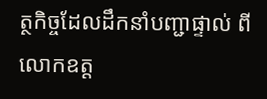ត្ថកិច្ចដែលដឹកនាំបញ្ជាផ្ទាល់ ពីលោកឧត្ត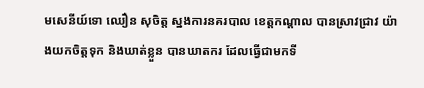មសេនីយ៍ទោ ឈឿន សុចិត្ត ស្នងការនគរបាល ខេត្តកណ្តាល បានស្រាវជ្រាវ យ៉ាងយកចិត្តទុក និងឃាត់ខ្លួន បានឃាតករ ដែលធ្វើជាមកទី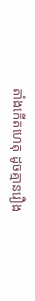តាំងកើតហេតុ ដូចគ្មានរឿង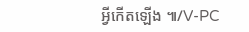អ្វីកើតឡើង ៕/V-PC